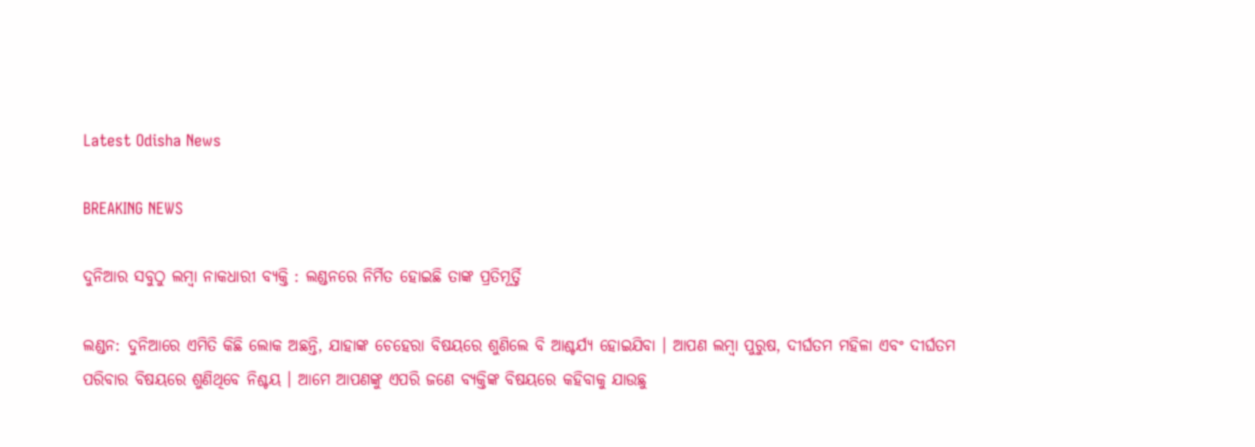Latest Odisha News

BREAKING NEWS

ଦୁନିଆର ସବୁଠୁ ଲମ୍ବା ନାକଧାରୀ ବ୍ୟକ୍ତି : ଲଣ୍ଡନରେ ନିର୍ମିତ ହୋଇଛି ତାଙ୍କ ପ୍ରତିମୂର୍ତ୍ତି

ଲଣ୍ଡନ: ଦୁନିଆରେ ଏମିତି କିଛି ଲୋକ ଅଛନ୍ତି, ଯାହାଙ୍କ ଚେହେରା ବିଷୟରେ ଶୁଣିଲେ ବି ଆଶ୍ଚର୍ଯ୍ୟ ହୋଇଯିବା । ଆପଣ ଲମ୍ବା ପୁରୁଷ, ଦୀର୍ଘତମ ମହିଳା ଏବଂ ଦୀର୍ଘତମ ପରିବାର ବିଷୟରେ ଶୁଣିଥିବେ ନିଶ୍ଚୟ । ଆମେ ଆପଣଙ୍କୁ ଏପରି ଜଣେ ବ୍ୟକ୍ତିଙ୍କ ବିଷୟରେ କହିବାକୁ ଯାଉଛୁ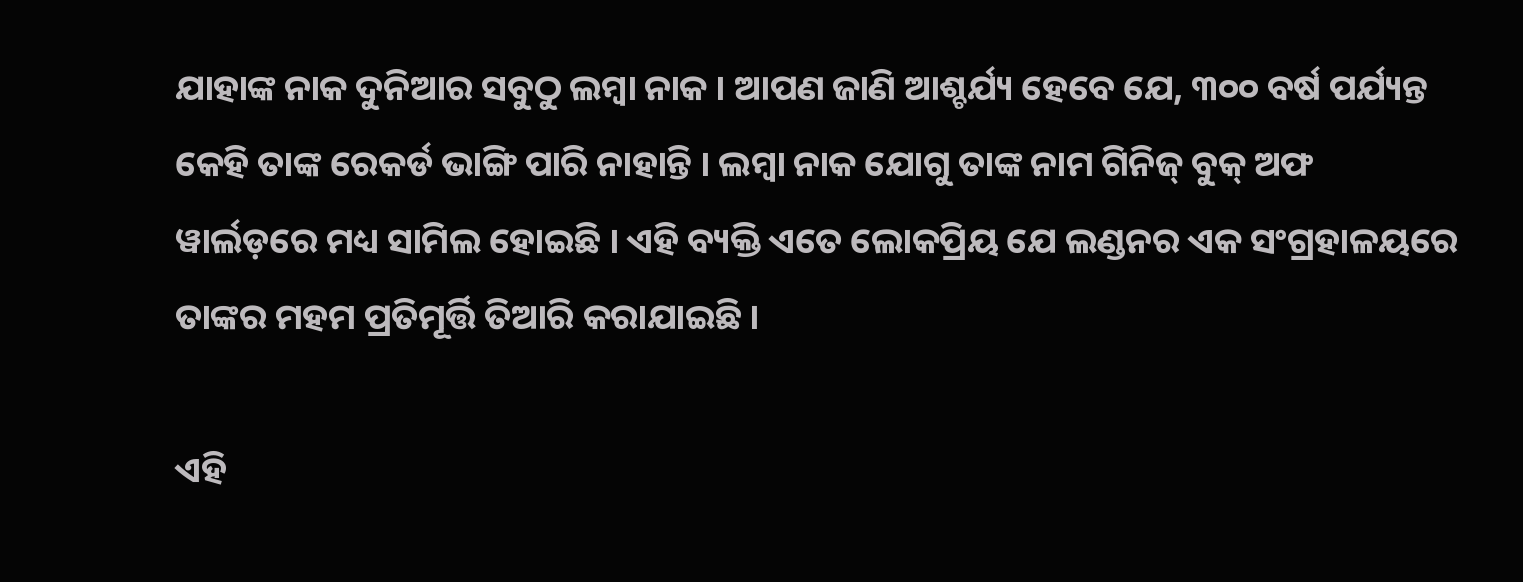ଯାହାଙ୍କ ନାକ ଦୁନିଆର ସବୁଠୁ ଲମ୍ବା ନାକ । ଆପଣ ଜାଣି ଆଶ୍ଚର୍ଯ୍ୟ ହେବେ ଯେ, ୩୦୦ ବର୍ଷ ପର୍ଯ୍ୟନ୍ତ କେହି ତାଙ୍କ ରେକର୍ଡ ଭାଙ୍ଗି ପାରି ନାହାନ୍ତି । ଲମ୍ବା ନାକ ଯୋଗୁ ତାଙ୍କ ନାମ ଗିନିଜ୍ ବୁକ୍ ଅଫ ୱାର୍ଲଡ଼ରେ ମଧ୍ୟ ସାମିଲ ହୋଇଛି । ଏହି ବ୍ୟକ୍ତି ଏତେ ଲୋକପ୍ରିୟ ଯେ ଲଣ୍ଡନର ଏକ ସଂଗ୍ରହାଳୟରେ ତାଙ୍କର ମହମ ପ୍ରତିମୂର୍ତ୍ତି ତିଆରି କରାଯାଇଛି ।

ଏହି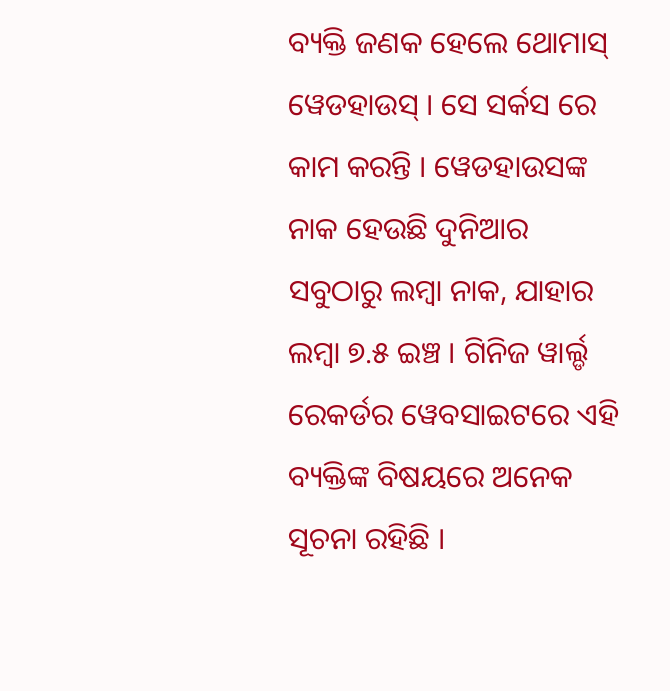ବ୍ୟକ୍ତି ଜଣକ ହେଲେ ଥୋମାସ୍ ୱେଡହାଉସ୍ । ସେ ସର୍କସ ରେ କାମ କରନ୍ତି । ୱେଡହାଉସଙ୍କ ନାକ ହେଉଛି ଦୁନିଆର ସବୁଠାରୁ ଲମ୍ବା ନାକ, ଯାହାର ଲମ୍ବା ୭.୫ ଇଞ୍ଚ । ଗିନିଜ ୱାର୍ଲ୍ଡ ରେକର୍ଡର ୱେବସାଇଟରେ ଏହି ବ୍ୟକ୍ତିଙ୍କ ବିଷୟରେ ଅନେକ ସୂଚନା ରହିଛି ।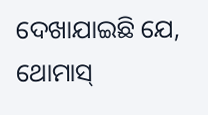ଦେଖାଯାଇଛି ଯେ, ଥୋମାସ୍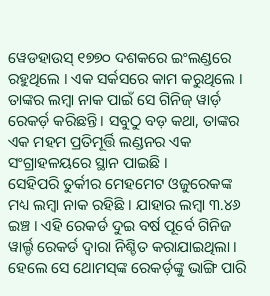ୱେଡହାଉସ୍ ୧୭୭୦ ଦଶକରେ ଇଂଲଣ୍ଡରେ ରହୁଥିଲେ । ଏକ ସର୍କସରେ କାମ କରୁଥିଲେ । ତାଙ୍କର ଲମ୍ବା ନାକ ପାଇଁ ସେ ଗିନିଜ୍ ୱାର୍ଡ଼ ରେକର୍ଡ଼ କରିଛନ୍ତି । ସବୁଠୁ ବଡ଼ କଥା, ତାଙ୍କର ଏକ ମହମ ପ୍ରତିମୂର୍ତ୍ତି ଲଣ୍ଡନର ଏକ ସଂଗ୍ରାହଳୟରେ ସ୍ଥାନ ପାଇଛି ।
ସେହିପରି ତୁର୍କୀର ମେହମେଟ ଓଜୁରେକଙ୍କ ମଧ୍ୟ ଲମ୍ବା ନାକ ରହିଛି । ଯାହାର ଲମ୍ବା ୩.୪୬ ଇଞ୍ଚ । ଏହି ରେକର୍ଡ ଦୁଇ ବର୍ଷ ପୂର୍ବେ ଗିନିଜ ୱାର୍ଲ୍ଡ ରେକର୍ଡ ଦ୍ୱାରା ନିଶ୍ଚିତ କରାଯାଇଥିଲା । ହେଲେ ସେ ଥୋମସ୍‌ଙ୍କ ରେକର୍ଡ଼ଙ୍କୁ ଭାଙ୍ଗି ପାରି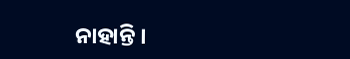ନାହାନ୍ତି ।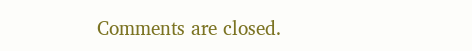Comments are closed.